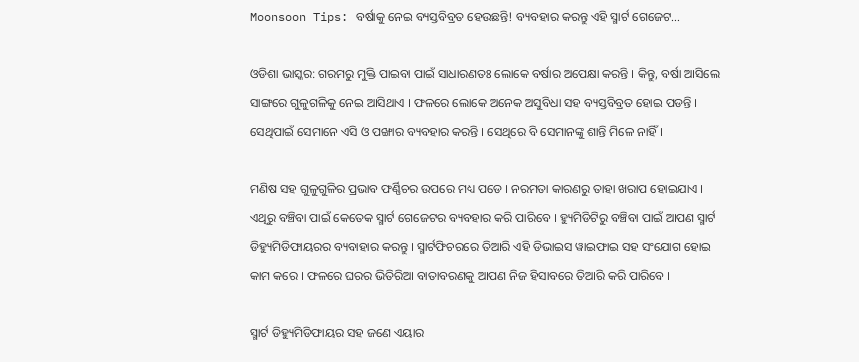Moonsoon Tips: ବର୍ଷାକୁ ନେଇ ବ୍ୟସ୍ତବିବ୍ରତ ହେଉଛନ୍ତି! ବ୍ୟବହାର କରନ୍ତୁ ଏହି ସ୍ମାର୍ଟ ଗେଜେଟ…

ଓଡିଶା ଭାସ୍କର: ଗରମରୁ ମୁକ୍ତି ପାଇବା ପାଇଁ ସାଧାରଣତଃ ଲୋକେ ବର୍ଷାର ଅପେକ୍ଷା କରନ୍ତି । କିନ୍ତୁ, ବର୍ଷା ଆସିଲେ ସାଙ୍ଗରେ ଗୁଳୁଗଳିକୁ ନେଇ ଆସିଥାଏ । ଫଳରେ ଲୋକେ ଅନେକ ଅସୁବିଧା ସହ ବ୍ୟସ୍ତବିବ୍ରତ ହୋଇ ପଡନ୍ତି । ସେଥିପାଇଁ ସେମାନେ ଏସି ଓ ପଙ୍ଖାର ବ୍ୟବହାର କରନ୍ତି । ସେଥିରେ ବି ସେମାନଙ୍କୁ ଶାନ୍ତି ମିଳେ ନାହିଁ ।

ମଣିଷ ସହ ଗୁଳୁଗୁଳିର ପ୍ରଭାବ ଫର୍ଣ୍ଣିଚର ଉପରେ ମଧ୍ୟ ପଡେ । ନରମତା କାରଣରୁ ତାହା ଖରାପ ହୋଇଯାଏ । ଏଥିରୁ ବଞ୍ଚିବା ପାଇଁ କେତେକ ସ୍ମାର୍ଟ ଗେଜେଟର ବ୍ୟବହାର କରି ପାରିବେ । ହ୍ୟୁମିଡିଟିରୁ ବଞ୍ଚିବା ପାଇଁ ଆପଣ ସ୍ମାର୍ଟ ଡିହ୍ୟୁମିଡିଫାୟରର ବ୍ୟବାହାର କରନ୍ତୁ । ସ୍ମାର୍ଟଫିଚରରେ ତିଆରି ଏହି ଡିଭାଇସ ୱାଇଫାଇ ସହ ସଂଯୋଗ ହୋଇ କାମ କରେ । ଫଳରେ ଘରର ଭିତିରିଆ ବାତାବରଣକୁ ଆପଣ ନିଜ ହିସାବରେ ତିଆରି କରି ପାରିବେ ।

ସ୍ମାର୍ଟ ଡିହ୍ୟୁମିଡିଫାୟର ସହ ଜଣେ ଏୟାର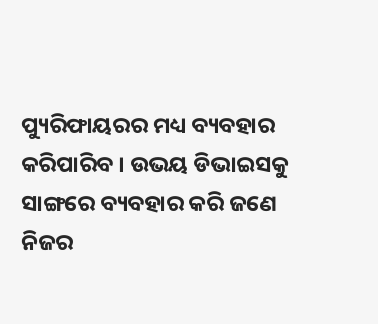ପ୍ୟୁରିଫାୟରର ମଧ୍ୟ ବ୍ୟବହାର କରିପାରିବ । ଉଭୟ ଡିଭାଇସକୁ ସାଙ୍ଗରେ ବ୍ୟବହାର କରି ଜଣେ ନିଜର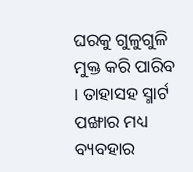ଘରକୁ ଗୁଳୁଗୁଳି ମୁକ୍ତ କରି ପାରିବ । ତାହାସହ ସ୍ମାର୍ଟ ପଙ୍ଖାର ମଧ୍ୟ ବ୍ୟବହାର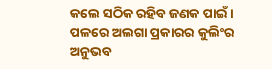କଲେ ସଠିକ ରହିବ ଜଣକ ପାଇଁ । ପଳରେ ଅଲଗା ପ୍ରକାରର କୁଲିଂର ଅନୁଭବ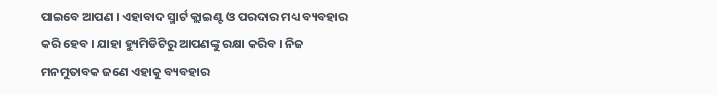ପାଇବେ ଆପଣ । ଏହାବାଦ ସ୍ମାର୍ଟ କ୍ଲାଇଣ୍ଟ ଓ ପରଦାର ମଧ୍ୟ ବ୍ୟବହାର କରି ହେବ । ଯାହା ହ୍ୟୁମିଡିଟିରୁ ଆପଣଙ୍କୁ ରକ୍ଷା କରିବ । ନିଜ ମନମୁତାବକ ଜଣେ ଏହାକୁ ବ୍ୟବହାର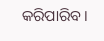କରିପାରିବ ।